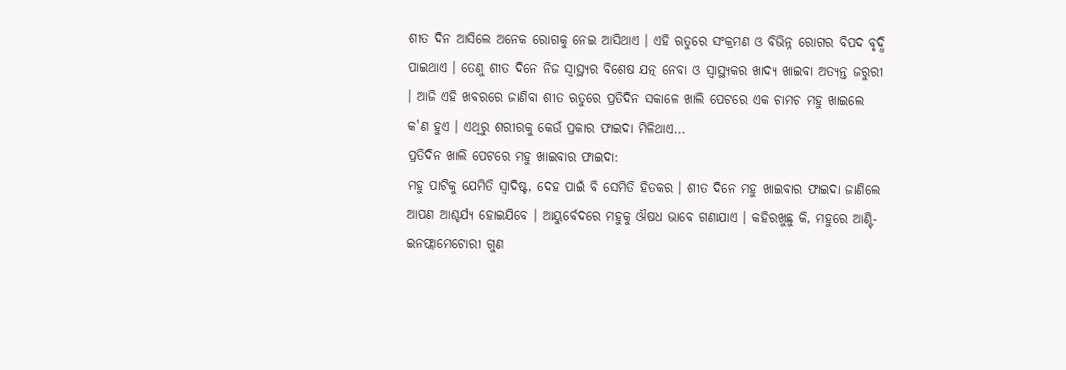ଶୀତ ଦିନ ଆସିଲେ ଅନେକ ରୋଗକୁ ନେଇ ଆସିଥାଏ । ଏହି ଋତୁରେ ସଂକ୍ରମଣ ଓ ବିଭିନ୍ନ ରୋଗର ବିପଦ ବୃଦ୍ଧି ପାଇଥାଏ । ତେଣୁ ଶୀତ ଦିନେ ନିଜ ସ୍ବାସ୍ଥ୍ୟର ବିଶେଷ ଯତ୍ନ ନେବା ଓ ସ୍ବାସ୍ଥ୍ୟକର ଖାଦ୍ୟ ଖାଇବା ଅତ୍ୟନ୍ତ ଜରୁରୀ । ଆଜି ଏହି ଖବରରେ ଜାଣିବା ଶୀତ ଋତୁରେ ପ୍ରତିଦିନ ସକାଳେ ଖାଲି ପେଟରେ ଏକ ଚାମଚ ମହୁ ଖାଇଲେ କ'ଣ ହୁଏ । ଏଥିରୁ ଶରୀରକୁ କେଉଁ ପ୍ରକାର ଫାଇଦା ମିଳିଥାଏ...
ପ୍ରତିଦିନ ଖାଲି ପେଟରେ ମହୁ ଖାଇବାର ଫାଇଦା:
ମହୁ ପାଟିକୁ ଯେମିତି ସ୍ବାଦିଷ୍ଟ, ଦେହ ପାଇଁ ବି ସେମିତି ହିତକର । ଶୀତ ଦିନେ ମହୁ ଖାଇବାର ଫାଇଦା ଜାଣିଲେ ଆପଣ ଆଶ୍ଚର୍ଯ୍ୟ ହୋଇଯିବେ । ଆୟୁର୍ବେଦରେ ମହୁକୁ ଔଷଧ ଭାବେ ଗଣାଯାଏ । କହିରଖୁଛୁ କି, ମହୁରେ ଆଣ୍ଟି-ଇନଫ୍ଲାମେଟୋରୀ ଗୁଣ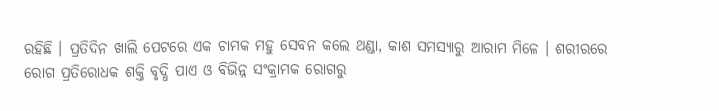ରହିଛି । ପ୍ରତିଦିନ ଖାଲି ପେଟରେ ଏକ ଚାମକ ମହୁ ସେବନ କଲେ ଥଣ୍ଡା, କାଶ ସମସ୍ୟାରୁ ଆରାମ ମିଳେ । ଶରୀରରେ ରୋଗ ପ୍ରତିରୋଧକ ଶକ୍ତି ବୃଦ୍ଧି ପାଏ ଓ ବିଭିନ୍ନ ସଂକ୍ରାମକ ରୋଗରୁ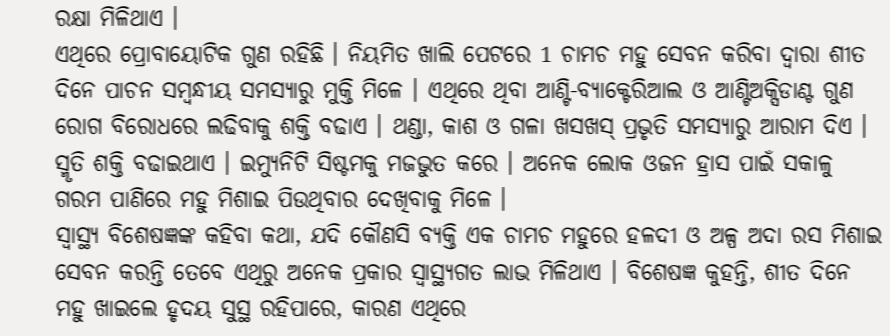ରକ୍ଷା ମିଳିଥାଏ ।
ଏଥିରେ ପ୍ରୋବାୟୋଟିକ ଗୁଣ ରହିଛି । ନିୟମିତ ଖାଲି ପେଟରେ 1 ଚାମଚ ମହୁ ସେବନ କରିବା ଦ୍ବାରା ଶୀତ ଦିନେ ପାଚନ ସମ୍ବନ୍ଧୀୟ ସମସ୍ୟାରୁ ମୁକ୍ତି ମିଳେ । ଏଥିରେ ଥିବା ଆଣ୍ଟି-ବ୍ୟାକ୍ଟେରିଆଲ ଓ ଆଣ୍ଟିଅକ୍ସିଡାଣ୍ଟ ଗୁଣ ରୋଗ ବିରୋଧରେ ଲଢିବାକୁ ଶକ୍ତି ବଢାଏ । ଥଣ୍ଡା, କାଶ ଓ ଗଳା ଖସଖସ୍ ପ୍ରଭୃତି ସମସ୍ୟାରୁ ଆରାମ ଦିଏ । ସ୍ମୃତି ଶକ୍ତି ବଢାଇଥାଏ । ଇମ୍ୟୁନିଟି ସିଷ୍ଟମକୁ ମଜଭୁତ କରେ । ଅନେକ ଲୋକ ଓଜନ ହ୍ରାସ ପାଇଁ ସକାଳୁ ଗରମ ପାଣିରେ ମହୁ ମିଶାଇ ପିଉଥିବାର ଦେଖିବାକୁ ମିଳେ ।
ସ୍ବାସ୍ଥ୍ୟ ବିଶେଷଜ୍ଞଙ୍କ କହିବା କଥା, ଯଦି କୌଣସି ବ୍ୟକ୍ତି ଏକ ଚାମଚ ମହୁରେ ହଳଦୀ ଓ ଅଳ୍ପ ଅଦା ରସ ମିଶାଇ ସେବନ କରନ୍ତି ତେବେ ଏଥିରୁ ଅନେକ ପ୍ରକାର ସ୍ବାସ୍ଥ୍ୟଗତ ଲାଭ ମିଳିଥାଏ । ବିଶେଷଜ୍ଞ କୁହନ୍ତି, ଶୀତ ଦିନେ ମହୁ ଖାଇଲେ ହୃଦୟ ସୁସ୍ଥ ରହିପାରେ, କାରଣ ଏଥିରେ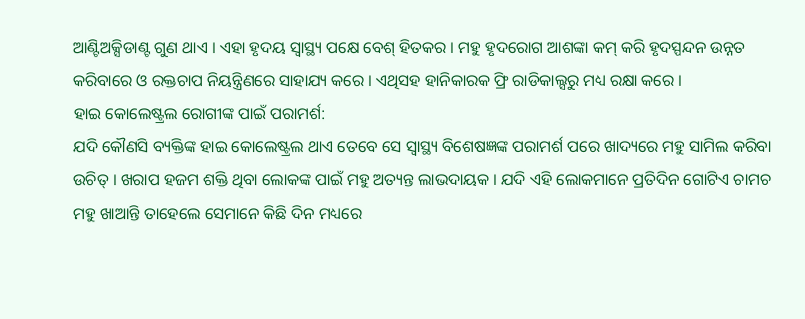ଆଣ୍ଟିଅକ୍ସିଡାଣ୍ଟ ଗୁଣ ଥାଏ । ଏହା ହୃଦୟ ସ୍ବାସ୍ଥ୍ୟ ପକ୍ଷେ ବେଶ୍ ହିତକର । ମହୁ ହୃଦରୋଗ ଆଶଙ୍କା କମ୍ କରି ହୃଦସ୍ପନ୍ଦନ ଉନ୍ନତ କରିବାରେ ଓ ରକ୍ତଚାପ ନିୟନ୍ତ୍ରିଣରେ ସାହାଯ୍ୟ କରେ । ଏଥିସହ ହାନିକାରକ ଫ୍ରି ରାଡିକାଲ୍ସରୁ ମଧ୍ୟ ରକ୍ଷା କରେ ।
ହାଇ କୋଲେଷ୍ଟ୍ରଲ ରୋଗୀଙ୍କ ପାଇଁ ପରାମର୍ଶ:
ଯଦି କୌଣସି ବ୍ୟକ୍ତିଙ୍କ ହାଇ କୋଲେଷ୍ଟ୍ରଲ ଥାଏ ତେବେ ସେ ସ୍ବାସ୍ଥ୍ୟ ବିଶେଷଜ୍ଞଙ୍କ ପରାମର୍ଶ ପରେ ଖାଦ୍ୟରେ ମହୁ ସାମିଲ କରିବା ଉଚିତ୍ । ଖରାପ ହଜମ ଶକ୍ତି ଥିବା ଲୋକଙ୍କ ପାଇଁ ମହୁ ଅତ୍ୟନ୍ତ ଲାଭଦାୟକ । ଯଦି ଏହି ଲୋକମାନେ ପ୍ରତିଦିନ ଗୋଟିଏ ଚାମଚ ମହୁ ଖାଆନ୍ତି ତାହେଲେ ସେମାନେ କିଛି ଦିନ ମଧ୍ୟରେ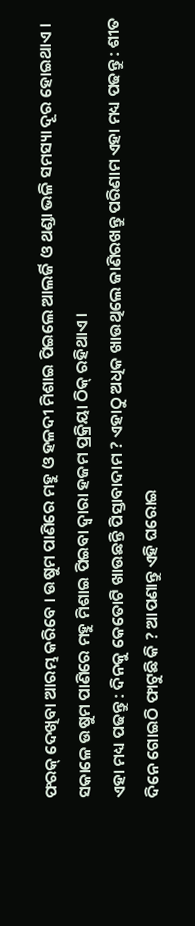ଫରକ୍ ଦେଖିବା ଆରମ୍ଭ କରିବେ । ଉଷୁମ ପାଣିରେ ମହୁ ଓ ହଳଦୀ ମିଶାଇ ପିଇଲେ ଆଲର୍ଜି ଓ ଥଣ୍ଡା ଭଳି ସମସ୍ୟା ଦୂର ହୋଇଥାଏ । ସକାଳେ ଉଷୁମ ପାଣିରେ ମହୁ ମିଶାଇ ପିଇବା ଦ୍ବାରା ହଜମ ପ୍ରକ୍ରିୟା ଠିକ୍ ରହିଥାଏ ।
ଏହା ମଧ୍ୟ ପଢନ୍ତୁ : ଦିନକୁ କେତୋଟି ଖାଉଛନ୍ତି ପିସ୍ତାବାଦାମ ? ଏହାଠୁ ଅଧିକ ଖାଉଥିଲେ ଜାଣିରଖନ୍ତୁ ପରିଣାମ ଏହା ମଧ୍ୟ ପଢନ୍ତୁ : ଶୀତ ଦିନେ ଗୋଇଠି ଫାଟୁଛି କି ? ଆପଣାନ୍ତୁ ଏହି ଘରୋଇ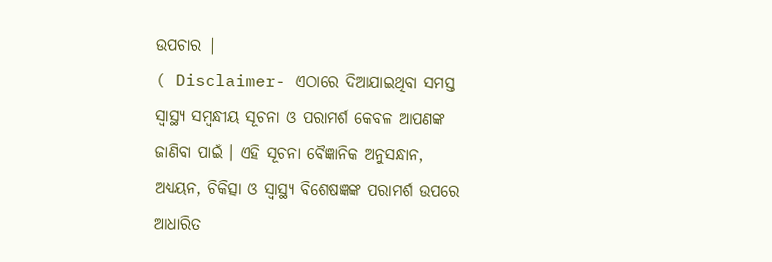ଉପଚାର |
( Disclaimer- ଏଠାରେ ଦିଆଯାଇଥିବା ସମସ୍ତ ସ୍ବାସ୍ଥ୍ୟ ସମ୍ବନ୍ଧୀୟ ସୂଚନା ଓ ପରାମର୍ଶ କେବଳ ଆପଣଙ୍କ ଜାଣିବା ପାଇଁ । ଏହି ସୂଚନା ବୈଜ୍ଞାନିକ ଅନୁସନ୍ଧାନ, ଅଧ୍ୟୟନ, ଚିକିତ୍ସା ଓ ସ୍ବାସ୍ଥ୍ୟ ବିଶେଷଜ୍ଞଙ୍କ ପରାମର୍ଶ ଉପରେ ଆଧାରିତ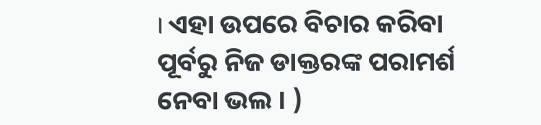। ଏହା ଉପରେ ବିଚାର କରିବା ପୂର୍ବରୁ ନିଜ ଡାକ୍ତରଙ୍କ ପରାମର୍ଶ ନେବା ଭଲ । )